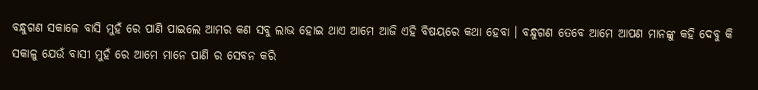ବନ୍ଧୁଗଣ ସକାଳେ ବାସି ମୁହଁ ରେ ପାଣି ପାଇଲେ ଆମର କଣ ସବୁ ଲାଭ ହୋଇ ଥାଏ ଆମେ ଆଜି ଏହି ବିଷୟରେ କଥା ହେବା । ବନ୍ଧୁଗଣ ତେବେ ଆମେ ଆପଣ ମାନଙ୍କୁ କହି ଦେବୁ କି ସକାଳୁ ଯେଉଁ ବାସୀ ମୁହଁ ରେ ଆମେ ମାନେ ପାଣି ର ସେବନ କରି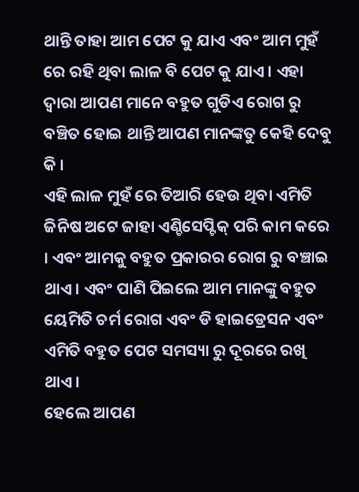ଥାନ୍ତି ତାହା ଆମ ପେଟ କୁ ଯାଏ ଏବଂ ଆମ ମୁହଁ ରେ ରହି ଥିବା ଲାଳ ବି ପେଟ କୁ ଯାଏ । ଏହା ଦ୍ୱାରା ଆପଣ ମାନେ ବହୁତ ଗୁଡିଏ ରୋଗ ରୁ ବଞ୍ଚିତ ହୋଇ ଥାନ୍ତି ଆପଣ ମାନଙ୍କତୁ କେହି ଦେବୁ କି ।
ଏହି ଲାଳ ମୁହଁ ରେ ତିଆରି ହେଉ ଥିବା ଏମିତି ଜିନିଷ ଅଟେ ଜାହା ଏଣ୍ଚିସେପ୍ଟିକ୍ ପରି କାମ କରେ । ଏବଂ ଆମକୁ ବହୁତ ପ୍ରକାରର ରୋଗ ରୁ ବଞ୍ଚାଇ ଥାଏ । ଏବଂ ପାଣି ପିଇଲେ ଆମ ମାନଙ୍କୁ ବହୁତ ୟେମିତି ଚର୍ମ ରୋଗ ଏବଂ ଡି ହାଇଡ୍ରେସନ ଏବଂ ଏମିତି ବହୁତ ପେଟ ସମସ୍ୟା ରୁ ଦୂରରେ ରଖି ଥାଏ ।
ହେଲେ ଆପଣ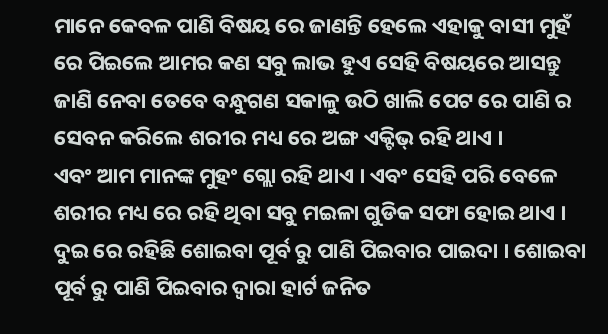ମାନେ କେବଳ ପାଣି ବିଷୟ ରେ ଜାଣନ୍ତି ହେଲେ ଏହାକୁ ବାସୀ ମୁହଁ ରେ ପିଇଲେ ଆମର କଣ ସବୁ ଲାଭ ହୁଏ ସେହି ବିଷୟରେ ଆସନ୍ତୁ ଜାଣି ନେବା ତେବେ ବନ୍ଧୁଗଣ ସକାଳୁ ଉଠି ଖାଲି ପେଟ ରେ ପାଣି ର ସେବନ କରିଲେ ଶରୀର ମଧ୍ୟ ରେ ଅଙ୍ଗ ଏକ୍ଟିଭ୍ ରହି ଥାଏ ।
ଏବଂ ଆମ ମାନଙ୍କ ମୁହଂ ଗ୍ଲୋ ରହି ଥାଏ । ଏବଂ ସେହି ପରି ବେଳେ ଶରୀର ମଧ୍ୟ ରେ ରହି ଥିବା ସବୁ ମଇଳା ଗୁଡିକ ସଫା ହୋଇ ଥାଏ । ଦୁଇ ରେ ରହିଛି ଶୋଇବା ପୂର୍ବ ରୁ ପାଣି ପିଇବାର ପାଇଦା । ଶୋଇବା ପୂର୍ବ ରୁ ପାଣି ପିଇବାର ଦ୍ୱାରା ହାର୍ଟ ଜନିତ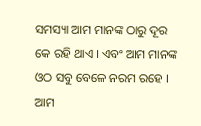ସମସ୍ୟା ଆମ ମାନଙ୍କ ଠାରୁ ଦୂର କେ ରହି ଥାଏ । ଏବଂ ଆମ ମାନଙ୍କ ଓଠ ସବୁ ବେଳେ ନରମ ରହେ । ଆମ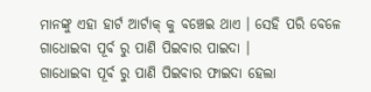ମାନଙ୍କୁ ଏହା ହାର୍ଟ ଆର୍ଟାକ୍ କୁ ବଞ୍ଚେଇ ଥାଏ । ସେହି ପରି ବେଳେ ଗାଧୋଇବା ପୂର୍ବ ରୁ ପାଣି ପିଇବାର ପାଇଦା ।
ଗାଧୋଇବା ପୂର୍ବ ରୁ ପାଣି ପିଇବାର ଫାଇଦା ହେଲା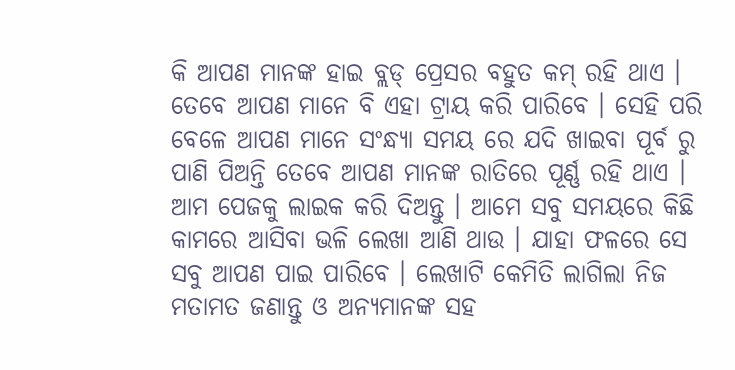କି ଆପଣ ମାନଙ୍କ ହାଇ ବ୍ଲଡ୍ ପ୍ରେସର ବହୁତ କମ୍ ରହି ଥାଏ । ତେବେ ଆପଣ ମାନେ ବି ଏହା ଟ୍ରାୟ କରି ପାରିବେ । ସେହି ପରି ବେଳେ ଆପଣ ମାନେ ସଂନ୍ଧ୍ୟା ସମୟ ରେ ଯଦି ଖାଇବା ପୂର୍ବ ରୁ ପାଣି ପିଅନ୍ତି ତେବେ ଆପଣ ମାନଙ୍କ ରାତିରେ ପୂର୍ଣ୍ଣ ରହି ଥାଏ ।
ଆମ ପେଜକୁ ଲାଇକ କରି ଦିଅନ୍ତୁ । ଆମେ ସବୁ ସମୟରେ କିଛି କାମରେ ଆସିବା ଭଳି ଲେଖା ଆଣି ଥାଉ । ଯାହା ଫଳରେ ସେ ସବୁ ଆପଣ ପାଇ ପାରିବେ । ଲେଖାଟି କେମିତି ଲାଗିଲା ନିଜ ମତାମତ ଜଣାନ୍ତୁ ଓ ଅନ୍ୟମାନଙ୍କ ସହ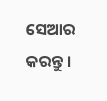ସେଆର କରନ୍ତୁ ।